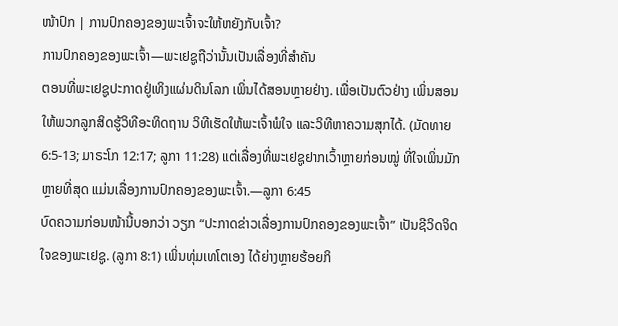ໜ້າປົກ | ການປົກຄອງຂອງພະເຈົ້າຈະໃຫ້ຫຍັງກັບເຈົ້າ?
ການປົກຄອງຂອງພະເຈົ້າ—ພະເຢຊູຖືວ່ານັ້ນເປັນເລື່ອງທີ່ສຳຄັນ
ຕອນທີ່ພະເຢຊູປະກາດຢູ່ເທິງແຜ່ນດິນໂລກ ເພິ່ນໄດ້ສອນຫຼາຍຢ່າງ. ເພື່ອເປັນຕົວຢ່າງ ເພິ່ນສອນໃຫ້ພວກລູກສິດຮູ້ວິທີອະທິດຖານ ວິທີເຮັດໃຫ້ພະເຈົ້າພໍໃຈ ແລະວິທີຫາຄວາມສຸກໄດ້. (ມັດທາຍ 6:5-13; ມາຣະໂກ 12:17; ລູກາ 11:28) ແຕ່ເລື່ອງທີ່ພະເຢຊູຢາກເວົ້າຫຼາຍກ່ອນໝູ່ ທີ່ໃຈເພິ່ນມັກຫຼາຍທີ່ສຸດ ແມ່ນເລື່ອງການປົກຄອງຂອງພະເຈົ້າ.—ລູກາ 6:45
ບົດຄວາມກ່ອນໜ້ານີ້ບອກວ່າ ວຽກ “ປະກາດຂ່າວເລື່ອງການປົກຄອງຂອງພະເຈົ້າ” ເປັນຊີວິດຈິດໃຈຂອງພະເຢຊູ. (ລູກາ 8:1) ເພິ່ນທຸ່ມເທໂຕເອງ ໄດ້ຍ່າງຫຼາຍຮ້ອຍກິ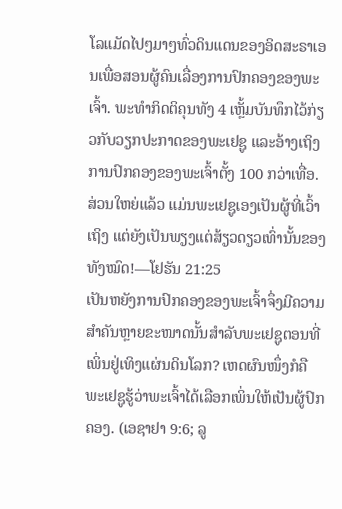ໂລແມັດໄປໆມາໆທົ່ວດິນແດນຂອງອິດສະຣາເອນເພື່ອສອນຜູ້ຄົນເລື່ອງການປົກຄອງຂອງພະເຈົ້າ. ພະທຳກິດຕິຄຸນທັງ 4 ເຫຼັ້ມບັນທຶກໄວ້ກ່ຽວກັບວຽກປະກາດຂອງພະເຢຊູ ແລະອ້າງເຖິງການປົກຄອງຂອງພະເຈົ້າຕັ້ງ 100 ກວ່າເທື່ອ. ສ່ວນໃຫຍ່ແລ້ວ ແມ່ນພະເຢຊູເອງເປັນຜູ້ທີ່ເວົ້າເຖິງ ແຕ່ຍັງເປັນພຽງແຕ່ສ້ຽວດຽວເທົ່ານັ້ນຂອງທັງໝົດ!—ໂຢຮັນ 21:25
ເປັນຫຍັງການປົກຄອງຂອງພະເຈົ້າຈຶ່ງມີຄວາມສຳຄັນຫຼາຍຂະໜາດນັ້ນສຳລັບພະເຢຊູຕອນທີ່ເພິ່ນຢູ່ເທິງແຜ່ນດິນໂລກ? ເຫດຜົນໜຶ່ງກໍຄື ພະເຢຊູຮູ້ວ່າພະເຈົ້າໄດ້ເລືອກເພິ່ນໃຫ້ເປັນຜູ້ປົກຄອງ. (ເອຊາຢາ 9:6; ລູ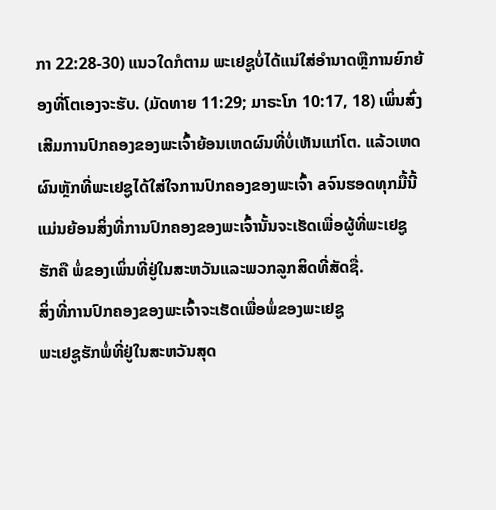ກາ 22:28-30) ແນວໃດກໍຕາມ ພະເຢຊູບໍ່ໄດ້ແນ່ໃສ່ອຳນາດຫຼືການຍົກຍ້ອງທີ່ໂຕເອງຈະຮັບ. (ມັດທາຍ 11:29; ມາຣະໂກ 10:17, 18) ເພິ່ນສົ່ງເສີມການປົກຄອງຂອງພະເຈົ້າຍ້ອນເຫດຜົນທີ່ບໍ່ເຫັນແກ່ໂຕ. ແລ້ວເຫດຜົນຫຼັກທີ່ພະເຢຊູໄດ້ໃສ່ໃຈການປົກຄອງຂອງພະເຈົ້າ aຈົນຮອດທຸກມື້ນີ້ ແມ່ນຍ້ອນສິ່ງທີ່ການປົກຄອງຂອງພະເຈົ້ານັ້ນຈະເຮັດເພື່ອຜູ້ທີ່ພະເຢຊູຮັກຄື ພໍ່ຂອງເພິ່ນທີ່ຢູ່ໃນສະຫວັນແລະພວກລູກສິດທີ່ສັດຊື່.
ສິ່ງທີ່ການປົກຄອງຂອງພະເຈົ້າຈະເຮັດເພື່ອພໍ່ຂອງພະເຢຊູ
ພະເຢຊູຮັກພໍ່ທີ່ຢູ່ໃນສະຫວັນສຸດ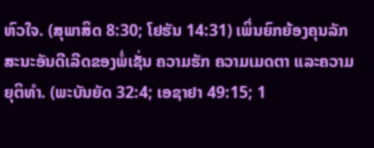ຫົວໃຈ. (ສຸພາສິດ 8:30; ໂຢຮັນ 14:31) ເພິ່ນຍົກຍ້ອງຄຸນລັກສະນະອັນດີເລີດຂອງພໍ່ເຊັ່ນ ຄວາມຮັກ ຄວາມເມດຕາ ແລະຄວາມຍຸຕິທຳ. (ພະບັນຍັດ 32:4; ເອຊາຢາ 49:15; 1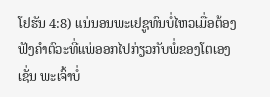ໂຢຮັນ 4:8) ແນ່ນອນພະເຢຊູທົນບໍ່ໄຫວເມື່ອຕ້ອງຟັງຄຳຕົວະທີ່ແພ່ອອກໄປກ່ຽວກັບພໍ່ຂອງໂຕເອງ ເຊັ່ນ ພະເຈົ້າບໍ່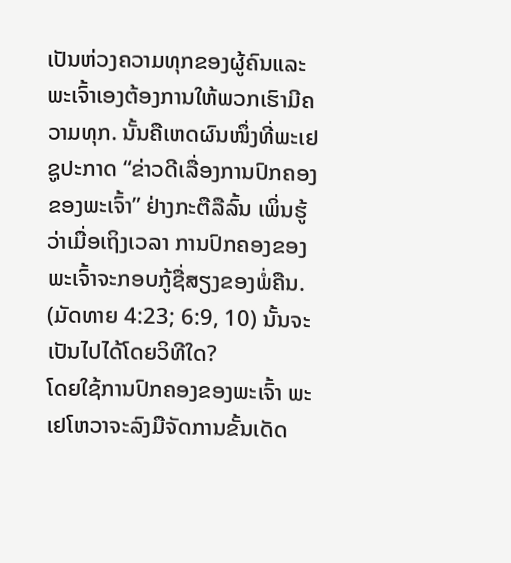ເປັນຫ່ວງຄວາມທຸກຂອງຜູ້ຄົນແລະພະເຈົ້າເອງຕ້ອງການໃຫ້ພວກເຮົາມີຄວາມທຸກ. ນັ້ນຄືເຫດຜົນໜຶ່ງທີ່ພະເຢຊູປະກາດ “ຂ່າວດີເລື່ອງການປົກຄອງຂອງພະເຈົ້າ” ຢ່າງກະຕືລືລົ້ນ ເພິ່ນຮູ້ວ່າເມື່ອເຖິງເວລາ ການປົກຄອງຂອງພະເຈົ້າຈະກອບກູ້ຊື່ສຽງຂອງພໍ່ຄືນ. (ມັດທາຍ 4:23; 6:9, 10) ນັ້ນຈະເປັນໄປໄດ້ໂດຍວິທີໃດ?
ໂດຍໃຊ້ການປົກຄອງຂອງພະເຈົ້າ ພະເຢໂຫວາຈະລົງມືຈັດການຂັ້ນເດັດ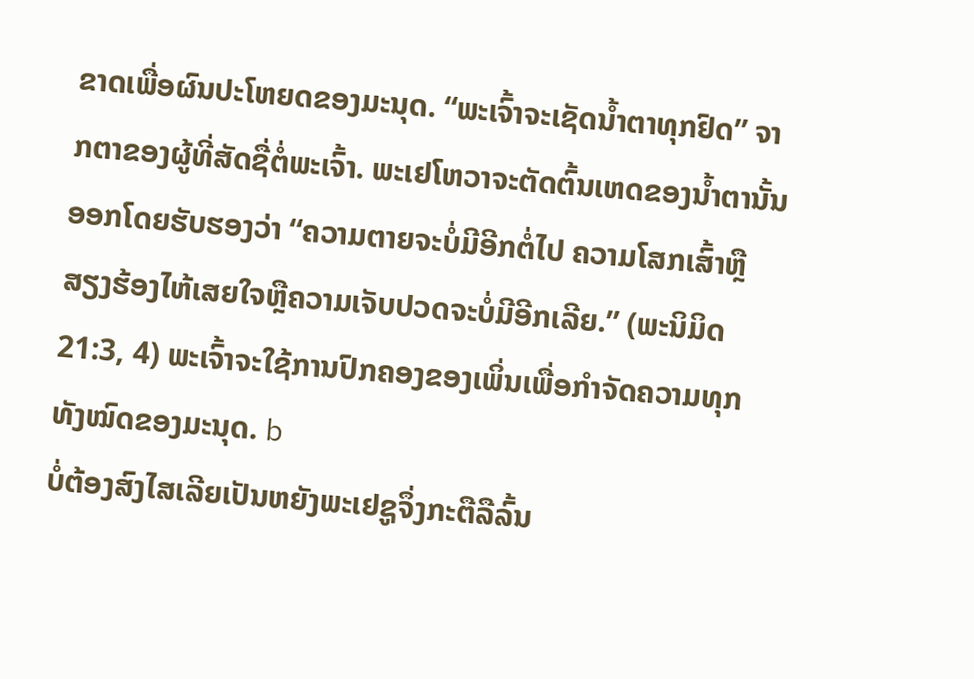ຂາດເພື່ອຜົນປະໂຫຍດຂອງມະນຸດ. “ພະເຈົ້າຈະເຊັດນ້ຳຕາທຸກຢົດ” ຈາກຕາຂອງຜູ້ທີ່ສັດຊື່ຕໍ່ພະເຈົ້າ. ພະເຢໂຫວາຈະຕັດຕົ້ນເຫດຂອງນ້ຳຕານັ້ນອອກໂດຍຮັບຮອງວ່າ “ຄວາມຕາຍຈະບໍ່ມີອີກຕໍ່ໄປ ຄວາມໂສກເສົ້າຫຼືສຽງຮ້ອງໄຫ້ເສຍໃຈຫຼືຄວາມເຈັບປວດຈະບໍ່ມີອີກເລີຍ.” (ພະນິມິດ 21:3, 4) ພະເຈົ້າຈະໃຊ້ການປົກຄອງຂອງເພິ່ນເພື່ອກຳຈັດຄວາມທຸກທັງໝົດຂອງມະນຸດ. b
ບໍ່ຕ້ອງສົງໄສເລີຍເປັນຫຍັງພະເຢຊູຈຶ່ງກະຕືລືລົ້ນ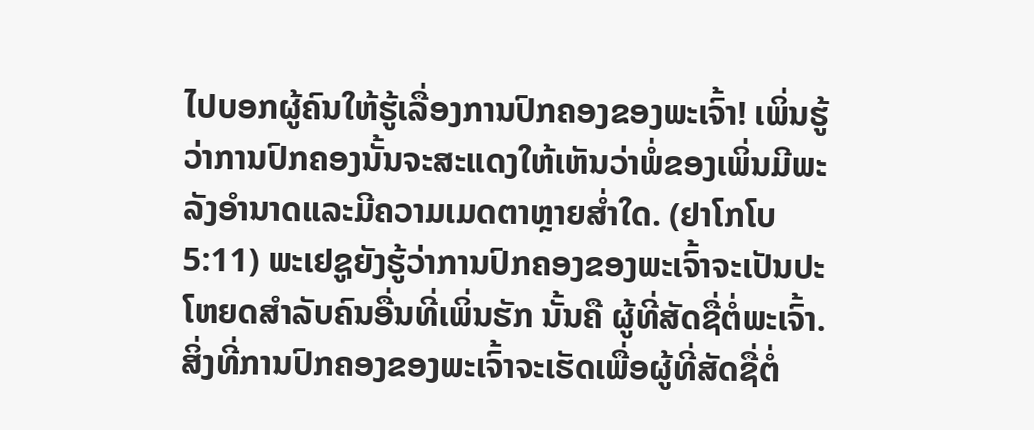ໄປບອກຜູ້ຄົນໃຫ້ຮູ້ເລື່ອງການປົກຄອງຂອງພະເຈົ້າ! ເພິ່ນຮູ້ວ່າການປົກຄອງນັ້ນຈະສະແດງໃຫ້ເຫັນວ່າພໍ່ຂອງເພິ່ນມີພະລັງອຳນາດແລະມີຄວາມເມດຕາຫຼາຍສ່ຳໃດ. (ຢາໂກໂບ 5:11) ພະເຢຊູຍັງຮູ້ວ່າການປົກຄອງຂອງພະເຈົ້າຈະເປັນປະໂຫຍດສຳລັບຄົນອື່ນທີ່ເພິ່ນຮັກ ນັ້ນຄື ຜູ້ທີ່ສັດຊື່ຕໍ່ພະເຈົ້າ.
ສິ່ງທີ່ການປົກຄອງຂອງພະເຈົ້າຈະເຮັດເພື່ອຜູ້ທີ່ສັດຊື່ຕໍ່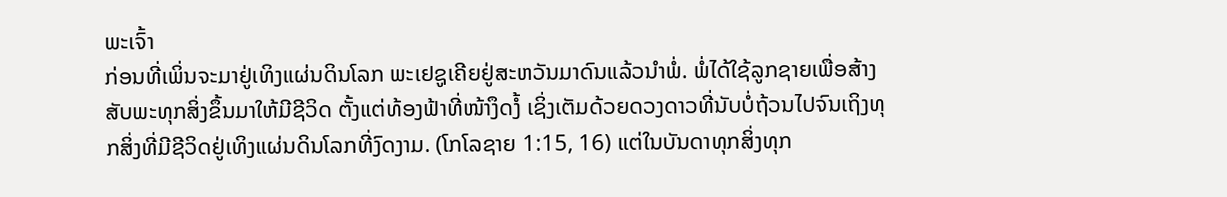ພະເຈົ້າ
ກ່ອນທີ່ເພິ່ນຈະມາຢູ່ເທິງແຜ່ນດິນໂລກ ພະເຢຊູເຄີຍຢູ່ສະຫວັນມາດົນແລ້ວນຳພໍ່. ພໍ່ໄດ້ໃຊ້ລູກຊາຍເພື່ອສ້າງສັບພະທຸກສິ່ງຂຶ້ນມາໃຫ້ມີຊີວິດ ຕັ້ງແຕ່ທ້ອງຟ້າທີ່ໜ້າງຶດງໍ້ ເຊິ່ງເຕັມດ້ວຍດວງດາວທີ່ນັບບໍ່ຖ້ວນໄປຈົນເຖິງທຸກສິ່ງທີ່ມີຊີວິດຢູ່ເທິງແຜ່ນດິນໂລກທີ່ງົດງາມ. (ໂກໂລຊາຍ 1:15, 16) ແຕ່ໃນບັນດາທຸກສິ່ງທຸກ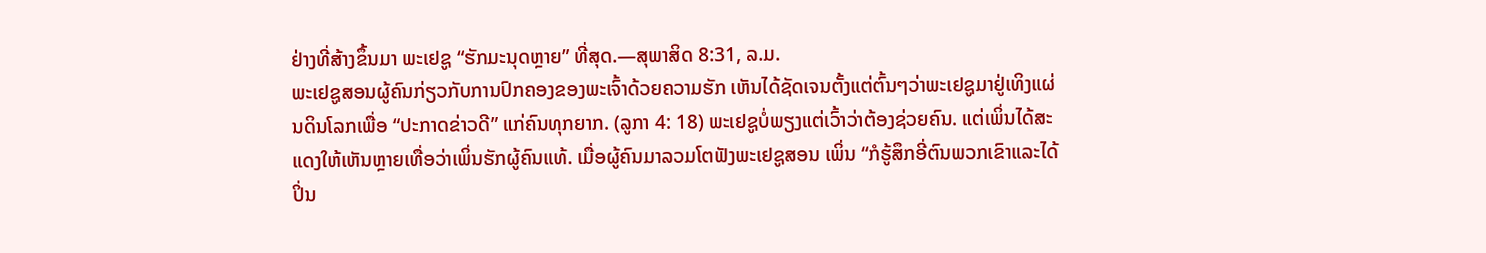ຢ່າງທີ່ສ້າງຂຶ້ນມາ ພະເຢຊູ “ຮັກມະນຸດຫຼາຍ” ທີ່ສຸດ.—ສຸພາສິດ 8:31, ລ.ມ.
ພະເຢຊູສອນຜູ້ຄົນກ່ຽວກັບການປົກຄອງຂອງພະເຈົ້າດ້ວຍຄວາມຮັກ ເຫັນໄດ້ຊັດເຈນຕັ້ງແຕ່ຕົ້ນໆວ່າພະເຢຊູມາຢູ່ເທິງແຜ່ນດິນໂລກເພື່ອ “ປະກາດຂ່າວດີ” ແກ່ຄົນທຸກຍາກ. (ລູກາ 4: 18) ພະເຢຊູບໍ່ພຽງແຕ່ເວົ້າວ່າຕ້ອງຊ່ວຍຄົນ. ແຕ່ເພິ່ນໄດ້ສະແດງໃຫ້ເຫັນຫຼາຍເທື່ອວ່າເພິ່ນຮັກຜູ້ຄົນແທ້. ເມື່ອຜູ້ຄົນມາລວມໂຕຟັງພະເຢຊູສອນ ເພິ່ນ “ກໍຮູ້ສຶກອີ່ຕົນພວກເຂົາແລະໄດ້ປິ່ນ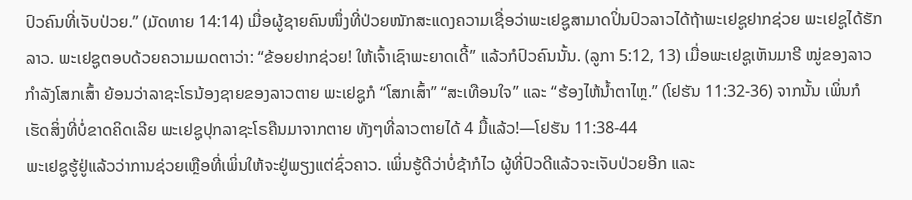ປົວຄົນທີ່ເຈັບປ່ວຍ.” (ມັດທາຍ 14:14) ເມື່ອຜູ້ຊາຍຄົນໜຶ່ງທີ່ປ່ວຍໜັກສະແດງຄວາມເຊື່ອວ່າພະເຢຊູສາມາດປິ່ນປົວລາວໄດ້ຖ້າພະເຢຊູຢາກຊ່ວຍ ພະເຢຊູໄດ້ຮັກລາວ. ພະເຢຊູຕອບດ້ວຍຄວາມເມດຕາວ່າ: “ຂ້ອຍຢາກຊ່ວຍ! ໃຫ້ເຈົ້າເຊົາພະຍາດເດີ້” ແລ້ວກໍປົວຄົນນັ້ນ. (ລູກາ 5:12, 13) ເມື່ອພະເຢຊູເຫັນມາຣີ ໝູ່ຂອງລາວກຳລັງໂສກເສົ້າ ຍ້ອນວ່າລາຊະໂຣນ້ອງຊາຍຂອງລາວຕາຍ ພະເຢຊູກໍ “ໂສກເສົ້າ” “ສະເທືອນໃຈ” ແລະ “ຮ້ອງໄຫ້ນ້ຳຕາໄຫຼ.” (ໂຢຮັນ 11:32-36) ຈາກນັ້ນ ເພິ່ນກໍເຮັດສິ່ງທີ່ບໍ່ຂາດຄິດເລີຍ ພະເຢຊູປຸກລາຊະໂຣຄືນມາຈາກຕາຍ ທັງໆທີ່ລາວຕາຍໄດ້ 4 ມື້ແລ້ວ!—ໂຢຮັນ 11:38-44
ພະເຢຊູຮູ້ຢູ່ແລ້ວວ່າການຊ່ວຍເຫຼືອທີ່ເພິ່ນໃຫ້ຈະຢູ່ພຽງແຕ່ຊົ່ວຄາວ. ເພິ່ນຮູ້ດີວ່າບໍ່ຊ້າກໍໄວ ຜູ້ທີ່ປົວດີແລ້ວຈະເຈັບປ່ວຍອີກ ແລະ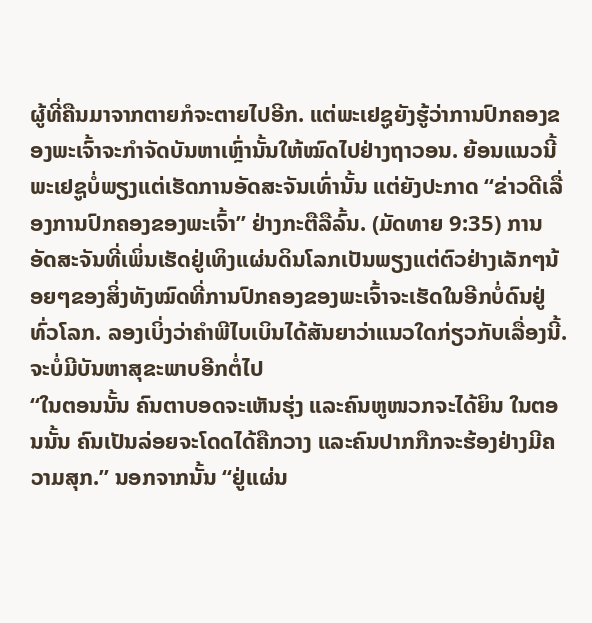ຜູ້ທີ່ຄືນມາຈາກຕາຍກໍຈະຕາຍໄປອີກ. ແຕ່ພະເຢຊູຍັງຮູ້ວ່າການປົກຄອງຂອງພະເຈົ້າຈະກຳຈັດບັນຫາເຫຼົ່ານັ້ນໃຫ້ໝົດໄປຢ່າງຖາວອນ. ຍ້ອນແນວນີ້ ພະເຢຊູບໍ່ພຽງແຕ່ເຮັດການອັດສະຈັນເທົ່ານັ້ນ ແຕ່ຍັງປະກາດ “ຂ່າວດີເລື່ອງການປົກຄອງຂອງພະເຈົ້າ” ຢ່າງກະຕືລືລົ້ນ. (ມັດທາຍ 9:35) ການອັດສະຈັນທີ່ເພິ່ນເຮັດຢູ່ເທິງແຜ່ນດິນໂລກເປັນພຽງແຕ່ຕົວຢ່າງເລັກໆນ້ອຍໆຂອງສິ່ງທັງໝົດທີ່ການປົກຄອງຂອງພະເຈົ້າຈະເຮັດໃນອີກບໍ່ດົນຢູ່ທົ່ວໂລກ. ລອງເບິ່ງວ່າຄຳພີໄບເບິນໄດ້ສັນຍາວ່າແນວໃດກ່ຽວກັບເລື່ອງນີ້.
ຈະບໍ່ມີບັນຫາສຸຂະພາບອີກຕໍ່ໄປ
“ໃນຕອນນັ້ນ ຄົນຕາບອດຈະເຫັນຮຸ່ງ ແລະຄົນຫູໜວກຈະໄດ້ຍິນ ໃນຕອນນັ້ນ ຄົນເປັນລ່ອຍຈະໂດດໄດ້ຄືກວາງ ແລະຄົນປາກກືກຈະຮ້ອງຢ່າງມີຄວາມສຸກ.” ນອກຈາກນັ້ນ “ຢູ່ແຜ່ນ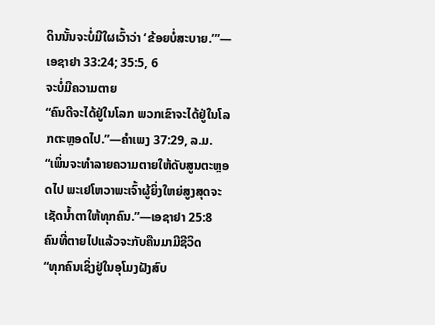ດິນນັ້ນຈະບໍ່ມີໃຜເວົ້າວ່າ ‘ຂ້ອຍບໍ່ສະບາຍ.’”—ເອຊາຢາ 33:24; 35:5, 6
ຈະບໍ່ມີຄວາມຕາຍ
“ຄົນດີຈະໄດ້ຢູ່ໃນໂລກ ພວກເຂົາຈະໄດ້ຢູ່ໃນໂລກຕະຫຼອດໄປ.”—ຄຳເພງ 37:29, ລ.ມ.
“ເພິ່ນຈະທຳລາຍຄວາມຕາຍໃຫ້ດັບສູນຕະຫຼອດໄປ ພະເຢໂຫວາພະເຈົ້າຜູ້ຍິ່ງໃຫຍ່ສູງສຸດຈະເຊັດນ້ຳຕາໃຫ້ທຸກຄົນ.”—ເອຊາຢາ 25:8
ຄົນທີ່ຕາຍໄປແລ້ວຈະກັບຄືນມາມີຊີວິດ
“ທຸກຄົນເຊິ່ງຢູ່ໃນອຸໂມງຝັງສົບ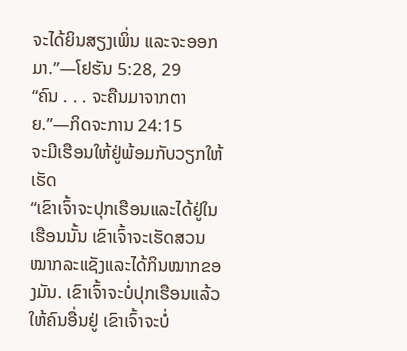ຈະໄດ້ຍິນສຽງເພິ່ນ ແລະຈະອອກມາ.”—ໂຢຮັນ 5:28, 29
“ຄົນ . . . ຈະຄືນມາຈາກຕາຍ.”—ກິດຈະການ 24:15
ຈະມີເຮືອນໃຫ້ຢູ່ພ້ອມກັບວຽກໃຫ້ເຮັດ
“ເຂົາເຈົ້າຈະປຸກເຮືອນແລະໄດ້ຢູ່ໃນເຮືອນນັ້ນ ເຂົາເຈົ້າຈະເຮັດສວນໝາກລະແຊັງແລະໄດ້ກິນໝາກຂອງມັນ. ເຂົາເຈົ້າຈະບໍ່ປຸກເຮືອນແລ້ວໃຫ້ຄົນອື່ນຢູ່ ເຂົາເຈົ້າຈະບໍ່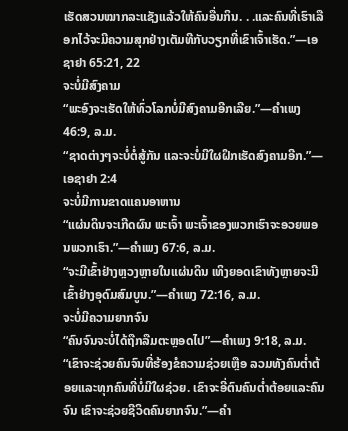ເຮັດສວນໝາກລະແຊັງແລ້ວໃຫ້ຄົນອື່ນກິນ. . .ແລະຄົນທີ່ເຮົາເລືອກໄວ້ຈະມີຄວາມສຸກຢ່າງເຕັມທີກັບວຽກທີ່ເຂົາເຈົ້າເຮັດ.”—ເອຊາຢາ 65:21, 22
ຈະບໍ່ມີສົງຄາມ
“ພະອົງຈະເຮັດໃຫ້ທົ່ວໂລກບໍ່ມີສົງຄາມອີກເລີຍ.”—ຄຳເພງ 46:9, ລ.ມ.
“ຊາດຕ່າງໆຈະບໍ່ຕໍ່ສູ້ກັນ ແລະຈະບໍ່ມີໃຜຝຶກເຮັດສົງຄາມອີກ.”—ເອຊາຢາ 2:4
ຈະບໍ່ມີການຂາດແຄນອາຫານ
“ແຜ່ນດິນຈະເກີດຜົນ ພະເຈົ້າ ພະເຈົ້າຂອງພວກເຮົາຈະອວຍພອນພວກເຮົາ.”—ຄຳເພງ 67:6, ລ.ມ.
“ຈະມີເຂົ້າຢ່າງຫຼວງຫຼາຍໃນແຜ່ນດິນ ເທິງຍອດເຂົາທັງຫຼາຍຈະມີເຂົ້າຢ່າງອຸດົມສົມບູນ.”—ຄຳເພງ 72:16, ລ.ມ.
ຈະບໍ່ມີຄວາມຍາກຈົນ
“ຄົນຈົນຈະບໍ່ໄດ້ຖືກລືມຕະຫຼອດໄປ”—ຄຳເພງ 9:18, ລ.ມ.
“ເຂົາຈະຊ່ວຍຄົນຈົນທີ່ຮ້ອງຂໍຄວາມຊ່ວຍເຫຼືອ ລວມທັງຄົນຕ່ຳຕ້ອຍແລະທຸກຄົນທີ່ບໍ່ມີໃຜຊ່ວຍ. ເຂົາຈະອີ່ຕົນຄົນຕ່ຳຕ້ອຍແລະຄົນຈົນ ເຂົາຈະຊ່ວຍຊີວິດຄົນຍາກຈົນ.”—ຄຳ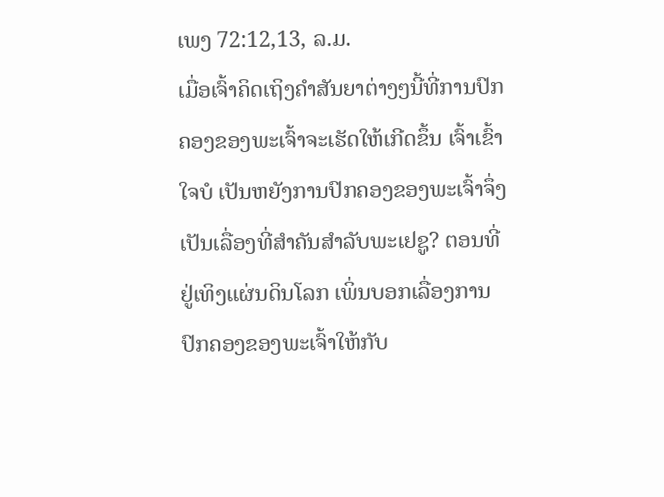ເພງ 72:12,13, ລ.ມ.
ເມື່ອເຈົ້າຄິດເຖິງຄຳສັນຍາຕ່າງໆນີ້ທີ່ການປົກຄອງຂອງພະເຈົ້າຈະເຮັດໃຫ້ເກີດຂຶ້ນ ເຈົ້າເຂົ້າໃຈບໍ ເປັນຫຍັງການປົກຄອງຂອງພະເຈົ້າຈຶ່ງເປັນເລື່ອງທີ່ສຳຄັນສຳລັບພະເຢຊູ? ຕອນທີ່ຢູ່ເທິງແຜ່ນດິນໂລກ ເພິ່ນບອກເລື່ອງການປົກຄອງຂອງພະເຈົ້າໃຫ້ກັບ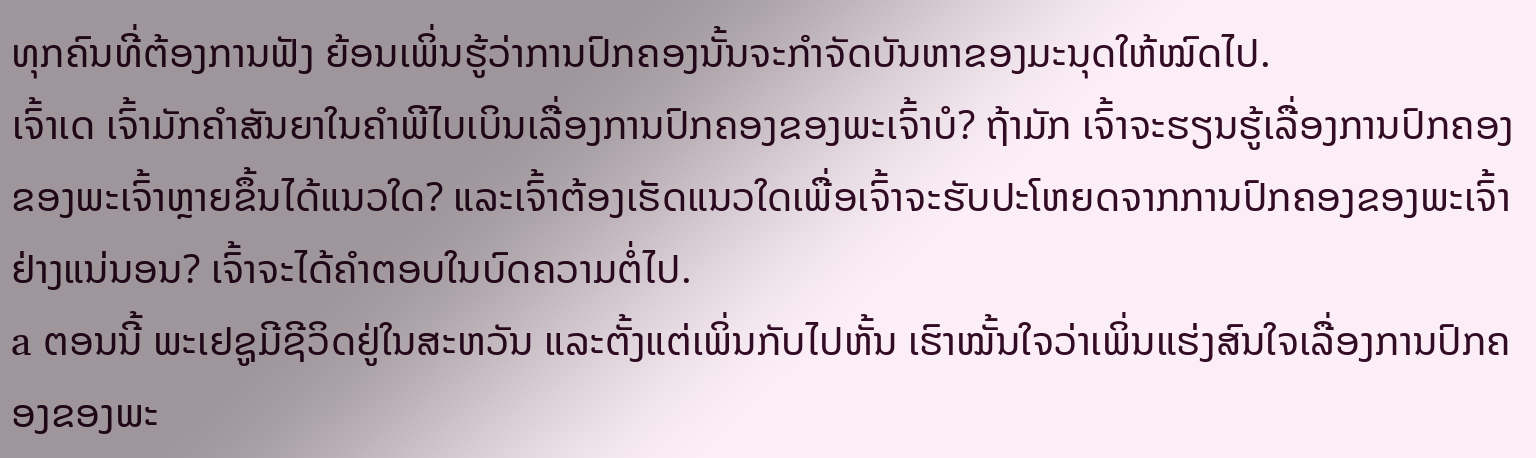ທຸກຄົນທີ່ຕ້ອງການຟັງ ຍ້ອນເພິ່ນຮູ້ວ່າການປົກຄອງນັ້ນຈະກຳຈັດບັນຫາຂອງມະນຸດໃຫ້ໝົດໄປ.
ເຈົ້າເດ ເຈົ້າມັກຄຳສັນຍາໃນຄຳພີໄບເບິນເລື່ອງການປົກຄອງຂອງພະເຈົ້າບໍ? ຖ້າມັກ ເຈົ້າຈະຮຽນຮູ້ເລື່ອງການປົກຄອງຂອງພະເຈົ້າຫຼາຍຂຶ້ນໄດ້ແນວໃດ? ແລະເຈົ້າຕ້ອງເຮັດແນວໃດເພື່ອເຈົ້າຈະຮັບປະໂຫຍດຈາກການປົກຄອງຂອງພະເຈົ້າຢ່າງແນ່ນອນ? ເຈົ້າຈະໄດ້ຄຳຕອບໃນບົດຄວາມຕໍ່ໄປ.
a ຕອນນີ້ ພະເຢຊູມີຊີວິດຢູ່ໃນສະຫວັນ ແລະຕັ້ງແຕ່ເພິ່ນກັບໄປຫັ້ນ ເຮົາໝັ້ນໃຈວ່າເພິ່ນແຮ່ງສົນໃຈເລື່ອງການປົກຄອງຂອງພະ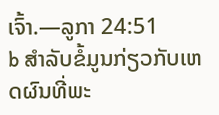ເຈົ້າ.—ລູກາ 24:51
b ສຳລັບຂໍ້ມູນກ່ຽວກັບເຫດຜົນທີ່ພະ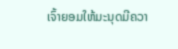ເຈົ້າຍອມໃຫ້ມະນຸດມີຄວາ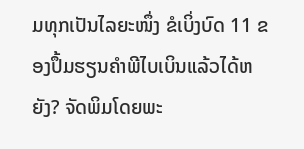ມທຸກເປັນໄລຍະໜຶ່ງ ຂໍເບິ່ງບົດ 11 ຂອງປຶ້ມຮຽນຄຳພີໄບເບິນແລ້ວໄດ້ຫຍັງ? ຈັດພິມໂດຍພະ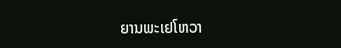ຍານພະເຢໂຫວາ